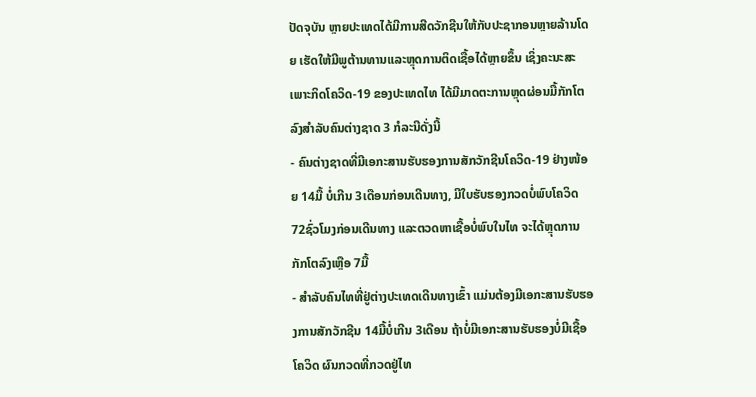ປັດຈຸບັນ ຫຼາຍປະເທດໄດ້ມີການສີດວັກຊີນໃຫ້ກັບປະຊາກອນຫຼາຍລ້ານໂດຍ ເຮັດໃຫ້ມີພູຕ້ານທານແລະຫຼຸດການຕິດເຊື້ອໄດ້ຫຼາຍຂຶ້ນ ເຊິ່ງຄະນະສະເພາະກິດໂຄວິດ-19 ຂອງປະເທດໄທ ໄດ້ມີມາດຕະການຫຼຸດຜ່ອນມື້ກັກໂຕລົງສຳລັບຄົນຕ່າງຊາດ 3 ກໍລະນີດັ່ງນີ້
- ຄົນຕ່າງຊາດທີ່ມີເອກະສານຮັບຮອງການສັກວັກຊີນໂຄວິດ-19 ຢ່າງໜ້ອຍ 14ມື້ ບໍ່ເກີນ 3ເດືອນກ່ອນເດີນທາງ, ມີໃບຮັບຮອງກວດບໍ່ພົບໂຄວິດ 72ຊົ່ວໂມງກ່ອນເດີນທາງ ແລະຕວດຫາເຊື້ອບໍ່ພົບໃນໄທ ຈະໄດ້ຫຼຸດການກັກໂຕລົງເຫຼືອ 7ມື້
- ສຳລັບຄົນໄທທີ່ຢູ່ຕ່າງປະເທດເດີນທາງເຂົ້າ ແມ່ນຕ້ອງມີເອກະສານຮັບຮອງການສັກວັກຊີນ 14ມື້ບໍ່ເກີນ 3ເດືອນ ຖ້າບໍ່ມີເອກະສານຮັບຮອງບໍ່ມີເຊື້ອໂຄວິດ ຜົນກວດທີ່ກວດຢູ່ໄທ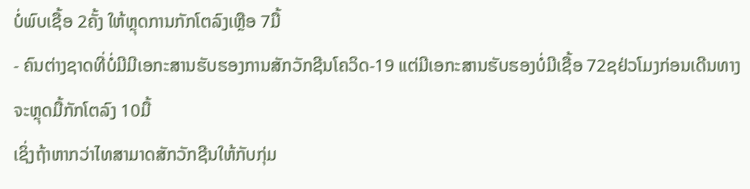ບໍ່ພົບເຊື້ອ 2ຄັ້ງ ໃຫ້ຫຼຸດການກັກໂຕລົງເຫຼືອ 7ມື້
- ຄົນຕ່າງຊາດທີ່ບໍ່ມີມີເອກະສານຮັບຮອງການສັກວັກຊີນໂຄວິດ-19 ແຕ່ມີເອກະສານຮັບຮອງບໍ່ມີເຊື້ອ 72ຊຢ່ວໂມງກ່ອນເດີນທາງ ຈະຫຼຸດມື້ກັກໂຕລົງ 10ມື້
ເຊິ່ງຖ້າຫາກວ່າໄທສາມາດສັກວັກຊີນໃຫ້ກັບກຸ່ມ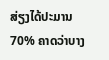ສ່ຽງໄດ້ປະມານ 70% ຄາດວ່າບາງ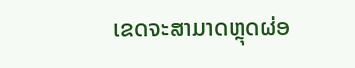ເຂດຈະສາມາດຫຼຸດຜ່ອ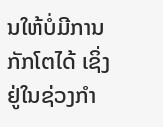ນໃຫ້ບໍ່ມີການກັກໂຕໄດ້ ເຊິ່ງຢູ່ໃນຊ່ວງກຳ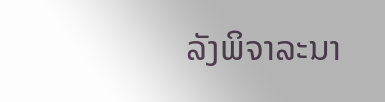ລັງພິຈາລະນາ